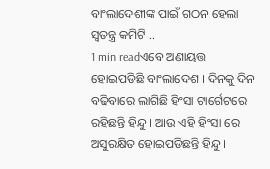ବାଂଲାଦେଶୀଙ୍କ ପାଇଁ ଗଠନ ହେଲା ସ୍ବତନ୍ତ୍ର କମିଟି ..
1 min readଏବେ ଅଣାୟତ୍ତ ହୋଇପଡିଛି ବାଂଲାଦେଶ । ଦିନକୁ ଦିନ ବଢିବାରେ ଲାଗିଛି ହିଂସା ଟାର୍ଗେଟରେ ରହିଛନ୍ତି ହିନ୍ଦୁ । ଆଉ ଏହି ହିଂସା ରେ ଅସୁରକ୍ଷିତ ହୋଇପଡିଛନ୍ତି ହିନ୍ଦୁ ।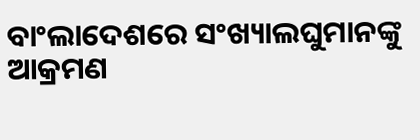ବାଂଲାଦେଶରେ ସଂଖ୍ୟାଲଘୁମାନଙ୍କୁ ଆକ୍ରମଣ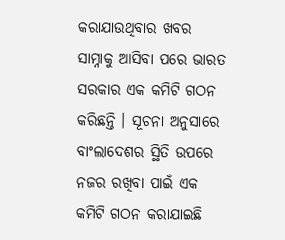କରାଯାଉଥିବାର ଖବର ସାମ୍ନାକୁ ଆସିବା ପରେ ଭାରତ ସରକାର ଏକ କମିଟି ଗଠନ କରିଛନ୍ତି । ସୂଚନା ଅନୁସାରେ ବାଂଲାଦେଶର ସ୍ଥିତି ଉପରେ ନଜର ରଖିବା ପାଇଁ ଏକ କମିଟି ଗଠନ କରାଯାଇଛି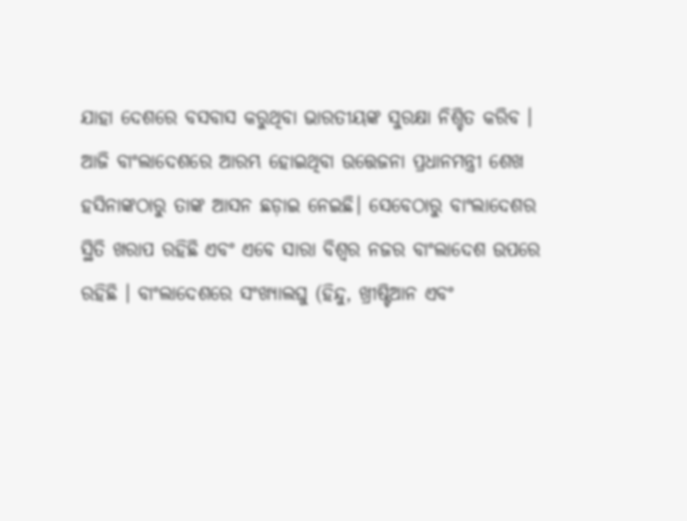ଯାହା ଦେଶରେ ବସବାସ କରୁଥିବା ଭାରତୀୟଙ୍କ ସୁରକ୍ଷା ନିଶ୍ଚିତ କରିବ ।
ଆଜି ବାଂଲାଦେଶରେ ଆରମ୍ଭ ହୋଇଥିବା ଉତ୍ତେଜନା ପ୍ରଧାନମନ୍ତ୍ରୀ ଶେଖ ହସିନାଙ୍କଠାରୁ ତାଙ୍କ ଆସନ ଛଡ଼ାଇ ନେଇଛି। ସେବେଠାରୁ ବାଂଲାଦେଶର ସ୍ଥିତି ଖରାପ ରହିଛି ଏବଂ ଏବେ ସାରା ବିଶ୍ୱର ନଜର ବାଂଲାଦେଶ ଉପରେ ରହିଛି । ବାଂଲାଦେଶରେ ସଂଖ୍ୟାଲଘୁ (ହିନ୍ଦୁ, ଖ୍ରୀଷ୍ଟିଆନ ଏବଂ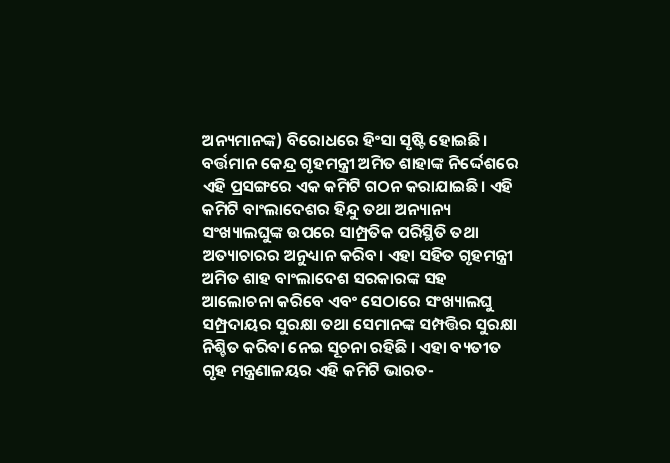ଅନ୍ୟମାନଙ୍କ) ବିରୋଧରେ ହିଂସା ସୃଷ୍ଟି ହୋଇଛି। ବର୍ତ୍ତମାନ କେନ୍ଦ୍ର ଗୃହମନ୍ତ୍ରୀ ଅମିତ ଶାହାଙ୍କ ନିର୍ଦ୍ଦେଶରେ ଏହି ପ୍ରସଙ୍ଗରେ ଏକ କମିଟି ଗଠନ କରାଯାଇଛି। ଏହି କମିଟି ବାଂଲାଦେଶର ହିନ୍ଦୁ ତଥା ଅନ୍ୟାନ୍ୟ ସଂଖ୍ୟାଲଘୁଙ୍କ ଉପରେ ସାମ୍ପ୍ରତିକ ପରିସ୍ଥିତି ତଥା ଅତ୍ୟାଚାରର ଅନୁଧ୍ୟାନ କରିବ। ଏହା ସହିତ ଗୃହମନ୍ତ୍ରୀ ଅମିତ ଶାହ ବାଂଲାଦେଶ ସରକାରଙ୍କ ସହ ଆଲୋଚନା କରିବେ ଏବଂ ସେଠାରେ ସଂଖ୍ୟାଲଘୁ ସମ୍ପ୍ରଦାୟର ସୁରକ୍ଷା ତଥା ସେମାନଙ୍କ ସମ୍ପତ୍ତିର ସୁରକ୍ଷା ନିଶ୍ଚିତ କରିବା ନେଇ ସୂଚନା ରହିଛି । ଏହା ବ୍ୟତୀତ ଗୃହ ମନ୍ତ୍ରଣାଳୟର ଏହି କମିଟି ଭାରତ-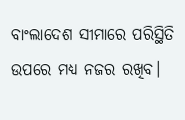ବାଂଲାଦେଶ ସୀମାରେ ପରିସ୍ଥିତି ଉପରେ ମଧ୍ୟ ନଜର ରଖିବ।